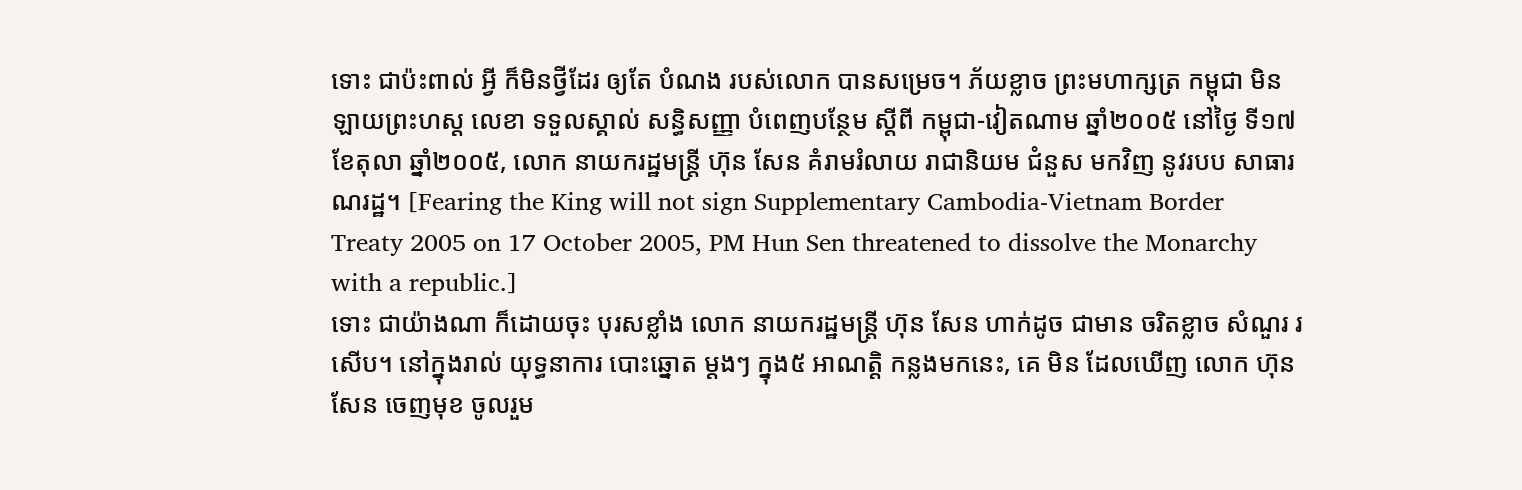ទោះ ជាប៉ះពាល់ អ្វី ក៏មិនថ្វីដែរ ឲ្យតែ បំណង របស់លោក បានសម្រេច។ ភ័យខ្លាច ព្រះមហាក្សត្រ កម្ពុជា មិនឡាយព្រះហស្ដ លេខា ទទួលស្គាល់ សន្ធិសញ្ញា បំពេញបន្ថែម ស្ដីពី កម្ពុជា-វៀតណាម ឆ្នាំ២០០៥ នៅថ្ងៃ ទី១៧ ខែតុលា ឆ្នាំ២០០៥, លោក នាយករដ្ឋមន្ត្រី ហ៊ុន សែន គំរាមរំលាយ រាជានិយម ជំនួស មកវិញ នូវរបប សាធារណរដ្ឋ។ [Fearing the King will not sign Supplementary Cambodia-Vietnam Border Treaty 2005 on 17 October 2005, PM Hun Sen threatened to dissolve the Monarchy with a republic.]
ទោះ ជាយ៉ាងណា ក៏ដោយចុះ បុរសខ្លាំង លោក នាយករដ្ឋមន្ត្រី ហ៊ុន សែន ហាក់ដូច ជាមាន ចរិតខ្លាច សំណួរ រសើប។ នៅក្នុងរាល់ យុទ្ធនាការ បោះឆ្នោត ម្តងៗ ក្នុង៥ អាណត្តិ កន្លងមកនេះ, គេ មិន ដែលឃើញ លោក ហ៊ុន សែន ចេញមុខ ចូលរួម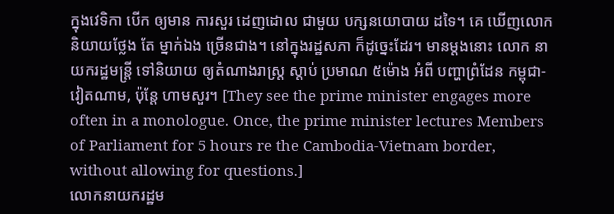ក្នុងវេទិកា បើក ឲ្យមាន ការសួរ ដេញដោល ជាមួយ បក្សនយោបាយ ដទៃ។ គេ ឃើញលោក និយាយថ្លែង តែ ម្នាក់ឯង ច្រើនជាង។ នៅក្នុងរដ្ឋសភា ក៏ដូច្នេះដែរ។ មានម្តងនោះ លោក នាយករដ្ឋមន្ត្រី ទៅនិយាយ ឲ្យតំណាងរាស្ត្រ ស្តាប់ ប្រមាណ ៥ម៉ោង អំពី បញ្ហាព្រំដែន កម្ពុជា-វៀតណាម, ប៉ុន្តែ ហាមសួរ។ [They see the prime minister engages more often in a monologue. Once, the prime minister lectures Members of Parliament for 5 hours re the Cambodia-Vietnam border, without allowing for questions.]
លោកនាយករដ្ឋម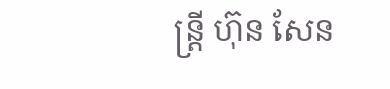ន្ត្រី ហ៊ុន សែន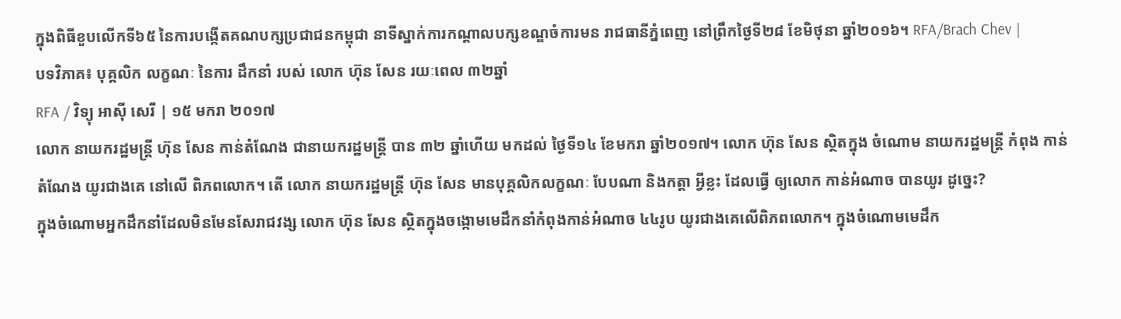ក្នុងពិធីខួបលើកទី៦៥ នៃការបង្កើតគណបក្សប្រជាជនកម្ពុជា នាទីស្នាក់ការកណ្ដាលបក្សខណ្ឌចំការមន រាជធានីភ្នំពេញ នៅព្រឹកថ្ងៃទី២៨ ខែមិថុនា ឆ្នាំ២០១៦។ RFA/Brach Chev |
បទវិភាគ៖ បុគ្គលិក លក្ខណៈ នៃការ ដឹកនាំ របស់ លោក ហ៊ុន សែន រយៈពេល ៣២ឆ្នាំ
RFA / វិទ្យុ អាស៊ី សេរី | ១៥ មករា ២០១៧
លោក នាយករដ្ឋមន្ត្រី ហ៊ុន សែន កាន់តំណែង ជានាយករដ្ឋមន្ត្រី បាន ៣២ ឆ្នាំហើយ មកដល់ ថ្ងៃទី១៤ ខែមករា ឆ្នាំ២០១៧។ លោក ហ៊ុន សែន ស្ថិតក្នុង ចំណោម នាយករដ្ឋមន្ត្រី កំពុង កាន់តំណែង យូរជាងគេ នៅលើ ពិភពលោក។ តើ លោក នាយករដ្ឋមន្ត្រី ហ៊ុន សែន មានបុគ្គលិកលក្ខណៈ បែបណា និងកត្តា អ្វីខ្លះ ដែលធ្វើ ឲ្យលោក កាន់អំណាច បានយូរ ដូច្នេះ?
ក្នុងចំណោមអ្នកដឹកនាំដែលមិនមែនសែរាជវង្ស លោក ហ៊ុន សែន ស្ថិតក្នុងចង្កោមមេដឹកនាំកំពុងកាន់អំណាច ៤៤រូប យូរជាងគេលើពិភពលោក។ ក្នុងចំណោមមេដឹក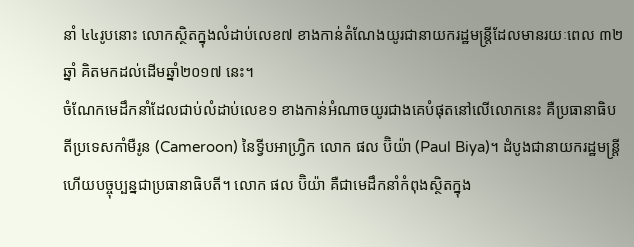នាំ ៤៤រូបនោះ លោកស្ថិតក្នុងលំដាប់លេខ៧ ខាងកាន់តំណែងយូរជានាយករដ្ឋមន្ត្រីដែលមានរយៈពេល ៣២ឆ្នាំ គិតមកដល់ដើមឆ្នាំ២០១៧ នេះ។
ចំណែកមេដឹកនាំដែលជាប់លំដាប់លេខ១ ខាងកាន់អំណាចយូរជាងគេបំផុតនៅលើលោកនេះ គឺប្រធានាធិបតីប្រទេសកាំមឺរូន (Cameroon) នៃទ្វីបអាហ្វ្រិក លោក ផល ប៊ិយ៉ា (Paul Biya)។ ដំបូងជានាយករដ្ឋមន្ត្រី ហើយបច្ចុប្បន្នជាប្រធានាធិបតី។ លោក ផល ប៊ិយ៉ា គឺជាមេដឹកនាំកំពុងស្ថិតក្នុង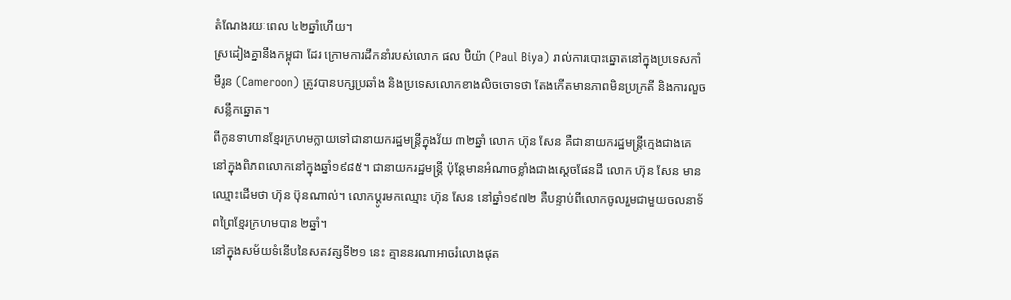តំណែងរយៈពេល ៤២ឆ្នាំហើយ។
ស្រដៀងគ្នានឹងកម្ពុជា ដែរ ក្រោមការដឹកនាំរបស់លោក ផល ប៊ិយ៉ា (Paul Biya) រាល់ការបោះឆ្នោតនៅក្នុងប្រទេសកាំមឺរូន (Cameroon) ត្រូវបានបក្សប្រឆាំង និងប្រទេសលោកខាងលិចចោទថា តែងកើតមានភាពមិនប្រក្រតី និងការលួចសន្លឹកឆ្នោត។
ពីកូនទាហានខ្មែរក្រហមក្លាយទៅជានាយករដ្ឋមន្ត្រីក្នុងវ័យ ៣២ឆ្នាំ លោក ហ៊ុន សែន គឺជានាយករដ្ឋមន្ត្រីក្មេងជាងគេនៅក្នុងពិភពលោកនៅក្នុងឆ្នាំ១៩៨៥។ ជានាយករដ្ឋមន្ត្រី ប៉ុន្តែមានអំណាចខ្លាំងជាងស្ដេចផែនដី លោក ហ៊ុន សែន មានឈ្មោះដើមថា ហ៊ុន ប៊ុនណាល់។ លោកប្ដូរមកឈ្មោះ ហ៊ុន សែន នៅឆ្នាំ១៩៧២ គឺបន្ទាប់ពីលោកចូលរួមជាមួយចលនាទ័ពព្រៃខ្មែរក្រហមបាន ២ឆ្នាំ។
នៅក្នុងសម័យទំនើបនៃសតវត្សទី២១ នេះ គ្មាននរណាអាចរំលោងផុត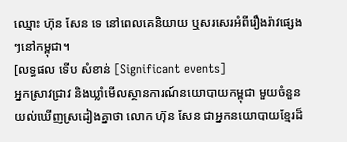ឈ្មោះ ហ៊ុន សែន ទេ នៅពេលគេនិយាយ ឬសរសេរអំពីរឿងរ៉ាវផ្សេងៗនៅកម្ពុជា។
[លទ្ធផល ទើប សំខាន់ [Significant events]
អ្នកស្រាវជ្រាវ និងឃ្លាំមើលស្ថានការណ៍នយោបាយកម្ពុជា មួយចំនួនយល់ឃើញស្រដៀងគ្នាថា លោក ហ៊ុន សែន ជាអ្នកនយោបាយខ្មែរដ៏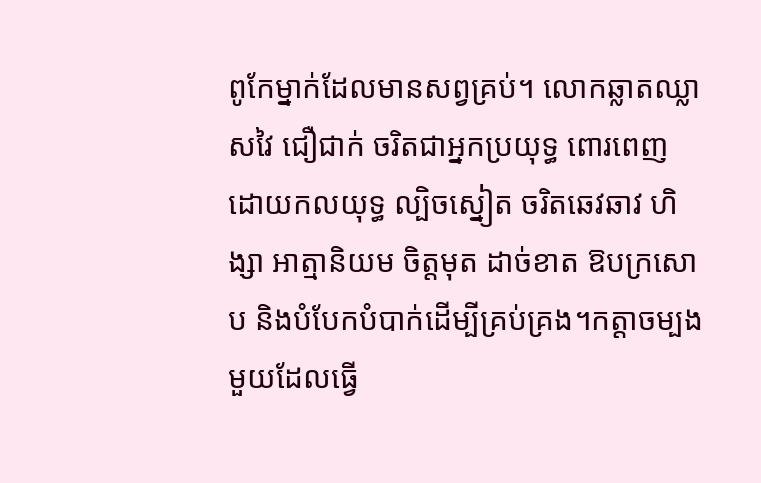ពូកែម្នាក់ដែលមានសព្វគ្រប់។ លោកឆ្លាតឈ្លាសវៃ ជឿជាក់ ចរិតជាអ្នកប្រយុទ្ធ ពោរពេញដោយកលយុទ្ធ ល្បិចស្នៀត ចរិតឆេវឆាវ ហិង្សា អាត្មានិយម ចិត្តមុត ដាច់ខាត ឱបក្រសោប និងបំបែកបំបាក់ដើម្បីគ្រប់គ្រង។កត្តាចម្បងមួយដែលធ្វើ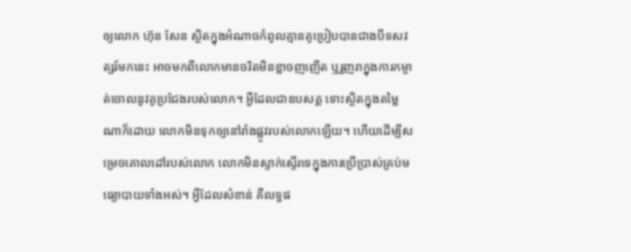ឲ្យលោក ហ៊ុន សែន ស្ថិតក្នុងអំណាចកំពូលគ្មានគូប្រៀបបានជាងបីទសវត្សរ៍មកនេះ អាចមកពីលោកមានចរិតមិនខ្លាចញញើត ឬរួញរាក្នុងការកម្ចាត់ចោលនូវគូប្រជែងរបស់លោក។ អ្វីដែលជាឧបសគ្គ ទោះស្ថិតក្នុងតម្លៃណាក៏ដោយ លោកមិនទុកឲ្យនៅរាំងផ្លូវរបស់លោកឡើយ។ ហើយដើម្បីសម្រេចគោលដៅរបស់លោក លោកមិនស្ទាក់ស្ទើរទេក្នុងការប្រើប្រាស់គ្រប់មធ្យោបាយទាំងអស់។ អ្វីដែលសំខាន់ គឺលទ្ធផ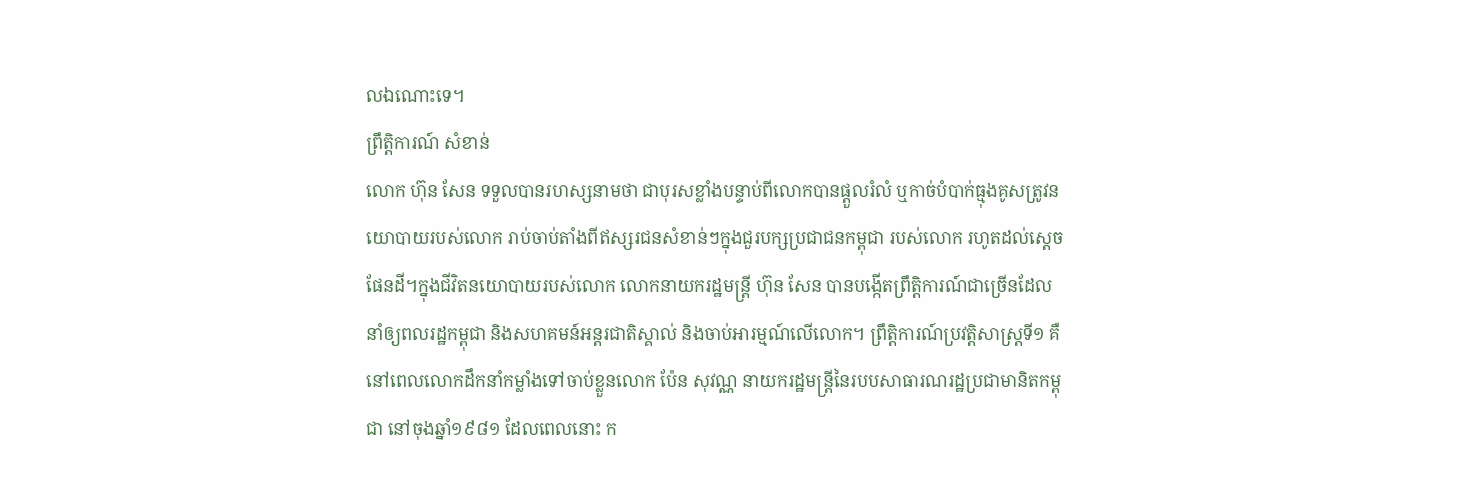លឯណោះទេ។
ព្រឹត្តិការណ៍ សំខាន់
លោក ហ៊ុន សែន ទទួលបានរហស្សនាមថា ជាបុរសខ្លាំងបន្ទាប់ពីលោកបានផ្ដួលរំលំ ឬកាច់បំបាក់ធ្មុងគូសត្រូវនយោបាយរបស់លោក រាប់ចាប់តាំងពីឥស្សរជនសំខាន់ៗក្នុងជួរបក្សប្រជាជនកម្ពុជា របស់លោក រហូតដល់ស្ដេចផែនដី។ក្នុងជីវិតនយោបាយរបស់លោក លោកនាយករដ្ឋមន្ត្រី ហ៊ុន សែន បានបង្កើតព្រឹត្តិការណ៍ជាច្រើនដែលនាំឲ្យពលរដ្ឋកម្ពុជា និងសហគមន៍អន្តរជាតិស្គាល់ និងចាប់អារម្មណ៍លើលោក។ ព្រឹត្តិការណ៍ប្រវត្តិសាស្ត្រទី១ គឺនៅពេលលោកដឹកនាំកម្លាំងទៅចាប់ខ្លួនលោក ប៉ែន សុវណ្ណ នាយករដ្ឋមន្ត្រីនៃរបបសាធារណរដ្ឋប្រជាមានិតកម្ពុជា នៅចុងឆ្នាំ១៩៨១ ដែលពេលនោះ ក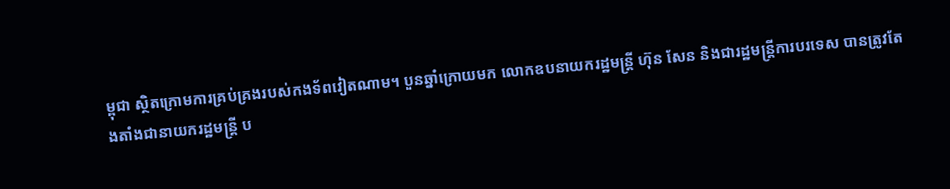ម្ពុជា ស្ថិតក្រោមការគ្រប់គ្រងរបស់កងទ័ពវៀតណាម។ បួនឆ្នាំក្រោយមក លោកឧបនាយករដ្ឋមន្ត្រី ហ៊ុន សែន និងជារដ្ឋមន្ត្រីការបរទេស បានត្រូវតែងតាំងជានាយករដ្ឋមន្ត្រី ប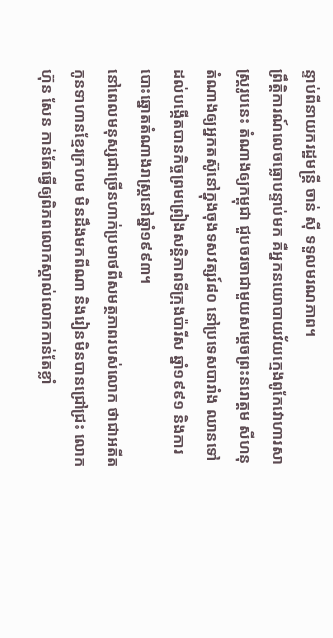ន្ទាប់ពីនាយករដ្ឋមន្ត្រី ចាន់ ស៊ី ទទួលមរណភាព។
ព្រឹត្តិការណ៍លេចធ្លោបន្ទាប់មក គឺអ្នកនយោបាយវ័យក្មេងពូកែវោហារសាស្ត្ររូបនេះ តំណាងឲ្យកម្ពុជា ជួបចរចាជាមួយសម្ដេចព្រះនរោត្តម សីហនុ តំណាងឲ្យអ្នកតស៊ូនៅក្នុងចុងទសវត្សរ៍៨០ នៅប្រទេសបារាំង ឈានទៅដល់បង្កើតបានកិច្ចព្រមព្រៀងសន្តិភាពទីក្រុងប៉ារីស ឆ្នាំ១៩៩១ និងការបោះឆ្នោតតំណាងរាស្ត្រនៅឆ្នាំ១៩៩៣។
នៅពេលមនុស្សជាច្រើនហាក់ប្រមាថពីសមត្ថភាពរបស់លោក ថាជាអតីតកូនទាហានខ្មែរក្រហម មិនដឹងមកពីណា និងរៀនមិនបានជ្រៅជ្រះ លោក ហ៊ុន សែន កាន់តែធ្វើឲ្យពិភពលោកស្គាល់លោកកាន់តែខ្លាំ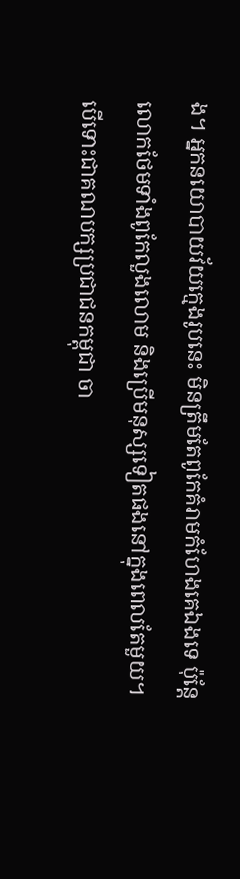ង។ អ្នកនយោបាយវ័យក្មេងរូបនេះ មិនត្រឹមតែពូកែគំរាមកំហែងគេឯងទេ ប៉ុន្តែលោកថែមទាំងពូកែលួងលោម និងប្រើមនុស្សទៀតផងនៅក្នុងពេលតែមួយ។
បើទោះជាគណបក្សប្រជាជនកម្ពុជា ចា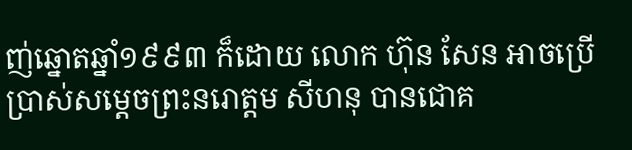ញ់ឆ្នោតឆ្នាំ១៩៩៣ ក៏ដោយ លោក ហ៊ុន សែន អាចប្រើប្រាស់សម្ដេចព្រះនរោត្តម សីហនុ បានជោគ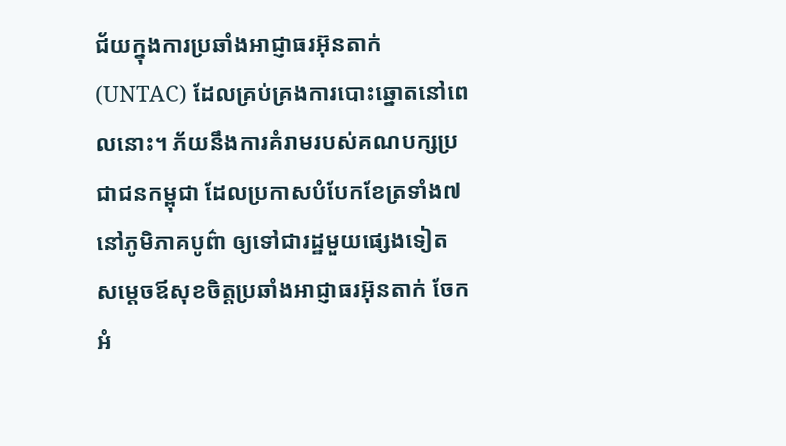ជ័យក្នុងការប្រឆាំងអាជ្ញាធរអ៊ុនតាក់ (UNTAC) ដែលគ្រប់គ្រងការបោះឆ្នោតនៅពេលនោះ។ ភ័យនឹងការគំរាមរបស់គណបក្សប្រជាជនកម្ពុជា ដែលប្រកាសបំបែកខែត្រទាំង៧ នៅភូមិភាគបូព៌ា ឲ្យទៅជារដ្ឋមួយផ្សេងទៀត សម្ដេចឪសុខចិត្តប្រឆាំងអាជ្ញាធរអ៊ុនតាក់ ចែកអំ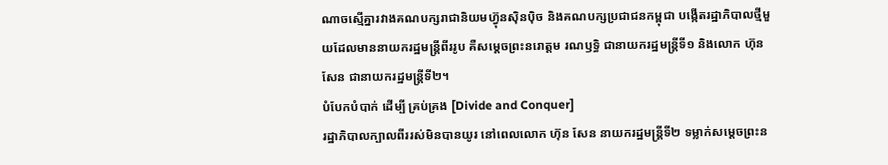ណាចស្មើគ្នារវាងគណបក្សរាជានិយមហ៊្វុនស៊ិនប៉ិច និងគណបក្សប្រជាជនកម្ពុជា បង្កើតរដ្ឋាភិបាលថ្មីមួយដែលមាននាយករដ្ឋមន្ត្រីពីររូប គឺសម្ដេចព្រះនរោត្តម រណឫទ្ធិ ជានាយករដ្ឋមន្ត្រីទី១ និងលោក ហ៊ុន សែន ជានាយករដ្ឋមន្ត្រីទី២។
បំបែកបំបាក់ ដើម្បី គ្រប់គ្រង [Divide and Conquer]
រដ្ឋាភិបាលក្បាលពីររស់មិនបានយូរ នៅពេលលោក ហ៊ុន សែន នាយករដ្ឋមន្ត្រីទី២ ទម្លាក់សម្ដេចព្រះន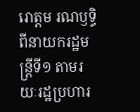រោត្តម រណឫទ្ធិ ពីនាយករដ្ឋមន្ត្រីទី១ តាមរយៈរដ្ឋប្រហារ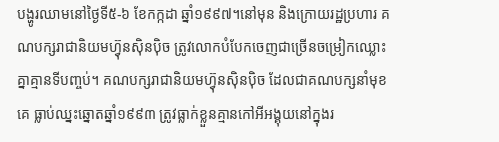បង្ហូរឈាមនៅថ្ងៃទី៥-៦ ខែកក្កដា ឆ្នាំ១៩៩៧។នៅមុន និងក្រោយរដ្ឋប្រហារ គណបក្សរាជានិយមហ៊្វុនស៊ិនប៉ិច ត្រូវលោកបំបែកចេញជាច្រើនចម្រៀកឈ្លោះគ្នាគ្មានទីបញ្ចប់។ គណបក្សរាជានិយមហ៊្វុនស៊ិនប៉ិច ដែលជាគណបក្សនាំមុខគេ ធ្លាប់ឈ្នះឆ្នោតឆ្នាំ១៩៩៣ ត្រូវធ្លាក់ខ្លួនគ្មានកៅអីអង្គុយនៅក្នុងរ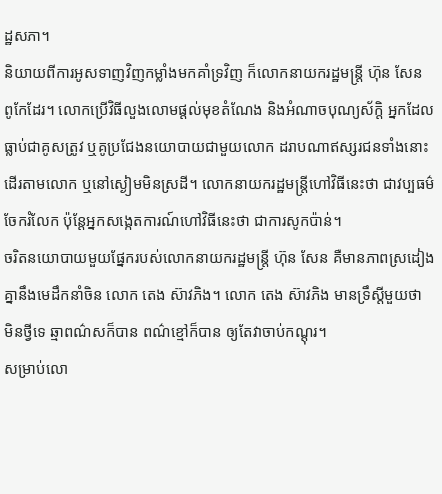ដ្ឋសភា។
និយាយពីការអូសទាញវិញកម្លាំងមកគាំទ្រវិញ ក៏លោកនាយករដ្ឋមន្ត្រី ហ៊ុន សែន ពូកែដែរ។ លោកប្រើវិធីលួងលោមផ្តល់មុខតំណែង និងអំណាចបុណ្យស័ក្តិ អ្នកដែលធ្លាប់ជាគូសត្រូវ ឬគូប្រជែងនយោបាយជាមួយលោក ដរាបណាឥស្សរជនទាំងនោះដើរតាមលោក ឬនៅស្ងៀមមិនស្រដី។ លោកនាយករដ្ឋមន្ត្រីហៅវិធីនេះថា ជាវប្បធម៌ចែករំលែក ប៉ុន្តែអ្នកសង្កេតការណ៍ហៅវិធីនេះថា ជាការសូកប៉ាន់។
ចរិតនយោបាយមួយផ្នែករបស់លោកនាយករដ្ឋមន្ត្រី ហ៊ុន សែន គឺមានភាពស្រដៀងគ្នានឹងមេដឹកនាំចិន លោក តេង ស៊ាវភិង។ លោក តេង ស៊ាវភិង មានទ្រឹស្ដីមួយថា មិនថ្វីទេ ឆ្មាពណ៌សក៏បាន ពណ៌ខ្មៅក៏បាន ឲ្យតែវាចាប់កណ្ដុរ។
សម្រាប់លោ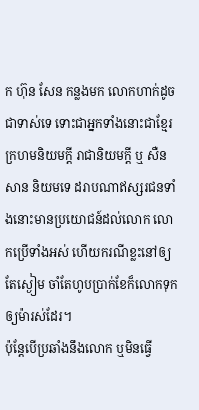ក ហ៊ុន សែន កន្លងមក លោកហាក់ដូចជាទាស់ទេ ទោះជាអ្នកទាំងនោះជាខ្មែរក្រហមនិយមក្តី រាជានិយមក្តី ឬ សឺន សាន និយមទេ ដរាបណាឥស្សរជនទាំងនោះមានប្រយោជន៍ដល់លោក លោកប្រើទាំងអស់ ហើយករណីខ្លះនៅឲ្យតែស្ងៀម ចាំតែហូបប្រាក់ខែក៏លោកទុកឲ្យម៉ារស់ដែរ។
ប៉ុន្តែបើប្រឆាំងនឹងលោក ឬមិនធ្វើ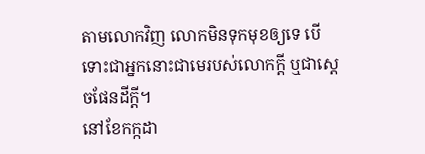តាមលោកវិញ លោកមិនទុកមុខឲ្យទេ បើទោះជាអ្នកនោះជាមេរបស់លោកក្តី ឬជាស្ដេចផែនដីក្តី។
នៅខែកក្កដា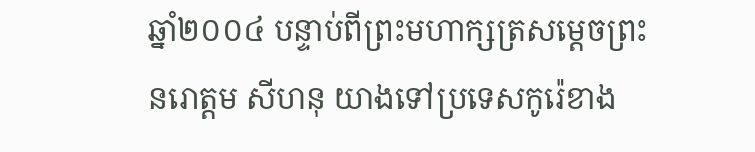ឆ្នាំ២០០៤ បន្ទាប់ពីព្រះមហាក្សត្រសម្ដេចព្រះនរោត្តម សីហនុ យាងទៅប្រទេសកូរ៉េខាង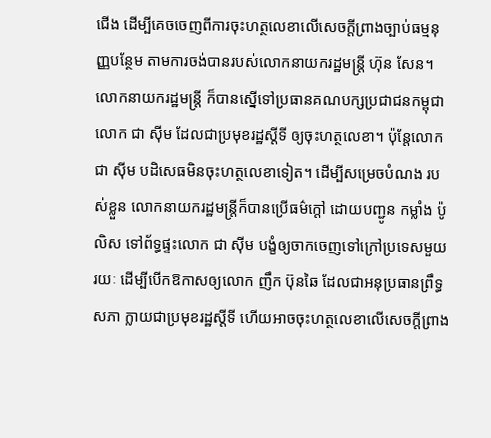ជើង ដើម្បីគេចចេញពីការចុះហត្ថលេខាលើសេចក្តីព្រាងច្បាប់ធម្មនុញ្ញបន្ថែម តាមការចង់បានរបស់លោកនាយករដ្ឋមន្ត្រី ហ៊ុន សែន។ លោកនាយករដ្ឋមន្ត្រី ក៏បានស្នើទៅប្រធានគណបក្សប្រជាជនកម្ពុជា លោក ជា ស៊ីម ដែលជាប្រមុខរដ្ឋស្តីទី ឲ្យចុះហត្ថលេខា។ ប៉ុន្តែលោក ជា ស៊ីម បដិសេធមិនចុះហត្ថលេខាទៀត។ ដើម្បីសម្រេចបំណង របស់ខ្លួន លោកនាយករដ្ឋមន្ត្រីក៏បានប្រើធម៌ក្តៅ ដោយបញ្ជូន កម្លាំង ប៉ូលិស ទៅព័ទ្ធផ្ទះលោក ជា ស៊ីម បង្ខំឲ្យចាកចេញទៅក្រៅប្រទេសមួយរយៈ ដើម្បីបើកឱកាសឲ្យលោក ញឹក ប៊ុនឆៃ ដែលជាអនុប្រធានព្រឹទ្ធសភា ក្លាយជាប្រមុខរដ្ឋស្តីទី ហើយអាចចុះហត្ថលេខាលើសេចក្តីព្រាង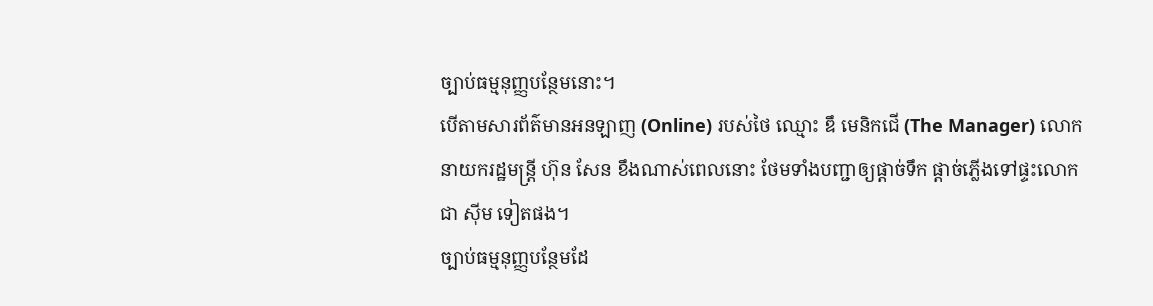ច្បាប់ធម្មនុញ្ញបន្ថែមនោះ។
បើតាមសារព័ត៌មានអនឡាញ (Online) របស់ថៃ ឈ្មោះ ឌឹ មេនិកជើ (The Manager) លោកនាយករដ្ឋមន្ត្រី ហ៊ុន សែន ខឹងណាស់ពេលនោះ ថែមទាំងបញ្ជាឲ្យផ្តាច់ទឹក ផ្តាច់ភ្លើងទៅផ្ទះលោក ជា ស៊ីម ទៀតផង។
ច្បាប់ធម្មនុញ្ញបន្ថែមដែ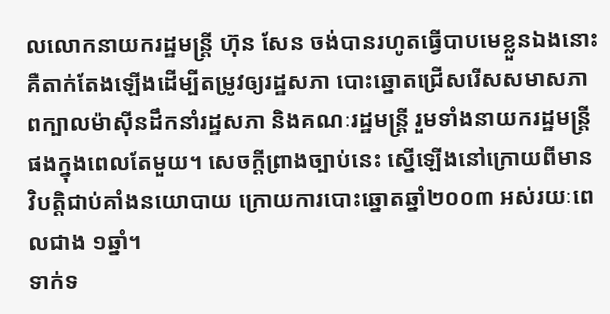លលោកនាយករដ្ឋមន្ត្រី ហ៊ុន សែន ចង់បានរហូតធ្វើបាបមេខ្លួនឯងនោះ គឺតាក់តែងឡើងដើម្បីតម្រូវឲ្យរដ្ឋសភា បោះឆ្នោតជ្រើសរើសសមាសភាពក្បាលម៉ាស៊ីនដឹកនាំរដ្ឋសភា និងគណៈរដ្ឋមន្ត្រី រួមទាំងនាយករដ្ឋមន្ត្រីផងក្នុងពេលតែមួយ។ សេចក្តីព្រាងច្បាប់នេះ ស្នើឡើងនៅក្រោយពីមានវិបត្តិជាប់គាំងនយោបាយ ក្រោយការបោះឆ្នោតឆ្នាំ២០០៣ អស់រយៈពេលជាង ១ឆ្នាំ។
ទាក់ទ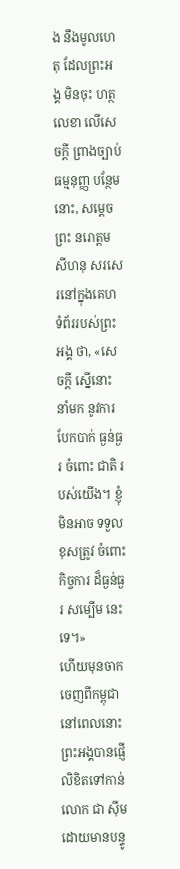ង នឹងមូលហេតុ ដែលព្រះអង្គ មិនចុះ ហត្ថលេខា លើសេចក្តី ព្រាងច្បាប់ ធម្មនុញ្ញ បន្ថែមនោះ, សម្ដេចព្រះ នរោត្តម សីហនុ សរសេរនៅក្នុងគេហទំព័ររបស់ព្រះអង្គ ថា, «សេចក្តី ស្នើនោះ នាំមក នូវការ បែកបាក់ ធ្ងន់ធ្ងរ ចំពោះ ជាតិ របស់យើង។ ខ្ញុំ មិនអាច ទទួលខុសត្រូវ ចំពោះ កិច្ចការ ដ៏ធ្ងន់ធ្ងរ សម្បើម នេះទេ។»
ហើយមុនចាកចេញពីកម្ពុជា នៅពេលនោះ ព្រះអង្គបានផ្ញើលិខិតទៅកាន់លោក ជា ស៊ីម ដោយមានបន្ទូ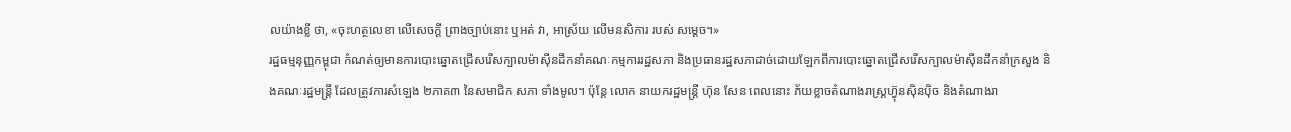លយ៉ាងខ្លី ថា, «ចុះហត្ថលេខា លើសេចក្តី ព្រាងច្បាប់នោះ ឬអត់ វា, អាស្រ័យ លើមនសិការ របស់ សម្ដេច។»
រដ្ឋធម្មនុញ្ញកម្ពុជា កំណត់ឲ្យមានការបោះឆ្នោតជ្រើសរើសក្បាលម៉ាស៊ីនដឹកនាំគណៈកម្មការរដ្ឋសភា និងប្រធានរដ្ឋសភាដាច់ដោយឡែកពីការបោះឆ្នោតជ្រើសរើសក្បាលម៉ាស៊ីនដឹកនាំក្រសួង និងគណៈរដ្ឋមន្ត្រី ដែលត្រូវការសំឡេង ២ភាគ៣ នៃសមាជិក សភា ទាំងមូល។ ប៉ុន្តែ លោក នាយករដ្ឋមន្ត្រី ហ៊ុន សែន ពេលនោះ ភ័យខ្លាចតំណាងរាស្ត្រហ៊្វុនស៊ិនប៉ិច និងតំណាងរា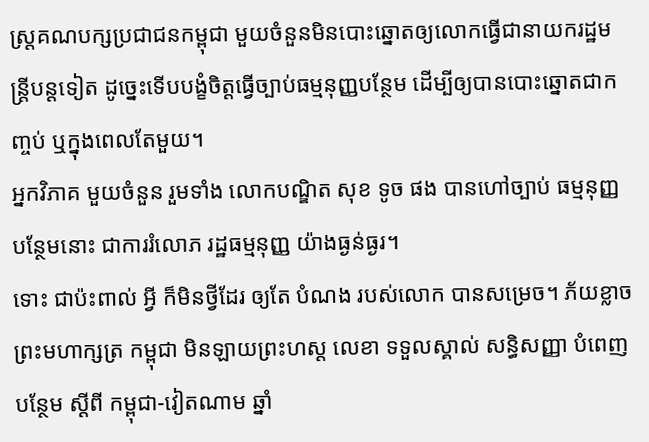ស្ត្រគណបក្សប្រជាជនកម្ពុជា មួយចំនួនមិនបោះឆ្នោតឲ្យលោកធ្វើជានាយករដ្ឋមន្ត្រីបន្តទៀត ដូច្នេះទើបបង្ខំចិត្តធ្វើច្បាប់ធម្មនុញ្ញបន្ថែម ដើម្បីឲ្យបានបោះឆ្នោតជាកញ្ចប់ ឬក្នុងពេលតែមួយ។
អ្នកវិភាគ មួយចំនួន រួមទាំង លោកបណ្ឌិត សុខ ទូច ផង បានហៅច្បាប់ ធម្មនុញ្ញ បន្ថែមនោះ ជាការរំលោភ រដ្ឋធម្មនុញ្ញ យ៉ាងធ្ងន់ធ្ងរ។
ទោះ ជាប៉ះពាល់ អ្វី ក៏មិនថ្វីដែរ ឲ្យតែ បំណង របស់លោក បានសម្រេច។ ភ័យខ្លាច ព្រះមហាក្សត្រ កម្ពុជា មិនឡាយព្រះហស្ដ លេខា ទទួលស្គាល់ សន្ធិសញ្ញា បំពេញបន្ថែម ស្ដីពី កម្ពុជា-វៀតណាម ឆ្នាំ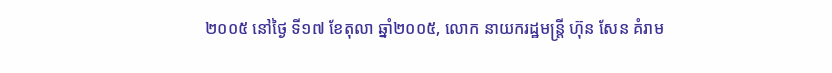២០០៥ នៅថ្ងៃ ទី១៧ ខែតុលា ឆ្នាំ២០០៥, លោក នាយករដ្ឋមន្ត្រី ហ៊ុន សែន គំរាម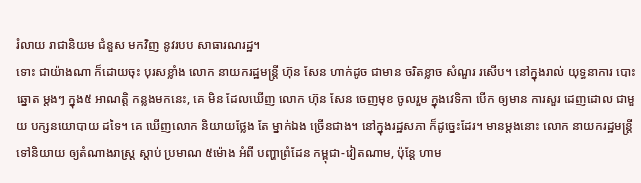រំលាយ រាជានិយម ជំនួស មកវិញ នូវរបប សាធារណរដ្ឋ។
ទោះ ជាយ៉ាងណា ក៏ដោយចុះ បុរសខ្លាំង លោក នាយករដ្ឋមន្ត្រី ហ៊ុន សែន ហាក់ដូច ជាមាន ចរិតខ្លាច សំណួរ រសើប។ នៅក្នុងរាល់ យុទ្ធនាការ បោះឆ្នោត ម្តងៗ ក្នុង៥ អាណត្តិ កន្លងមកនេះ, គេ មិន ដែលឃើញ លោក ហ៊ុន សែន ចេញមុខ ចូលរួម ក្នុងវេទិកា បើក ឲ្យមាន ការសួរ ដេញដោល ជាមួយ បក្សនយោបាយ ដទៃ។ គេ ឃើញលោក និយាយថ្លែង តែ ម្នាក់ឯង ច្រើនជាង។ នៅក្នុងរដ្ឋសភា ក៏ដូច្នេះដែរ។ មានម្តងនោះ លោក នាយករដ្ឋមន្ត្រី ទៅនិយាយ ឲ្យតំណាងរាស្ត្រ ស្តាប់ ប្រមាណ ៥ម៉ោង អំពី បញ្ហាព្រំដែន កម្ពុជា-វៀតណាម, ប៉ុន្តែ ហាម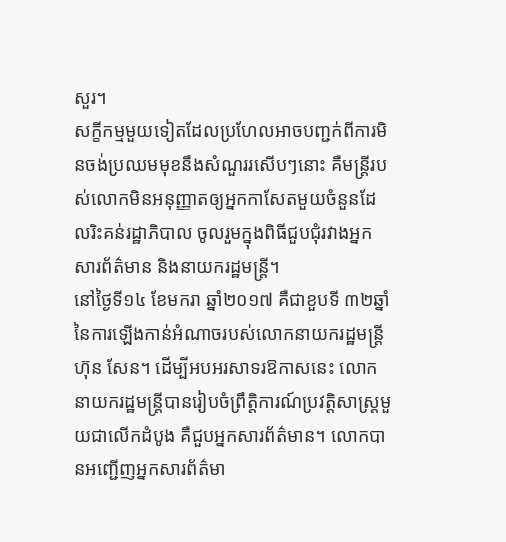សួរ។
សក្ខីកម្មមួយទៀតដែលប្រហែលអាចបញ្ជក់ពីការមិនចង់ប្រឈមមុខនឹងសំណួររសើបៗនោះ គឺមន្ត្រីរបស់លោកមិនអនុញ្ញាតឲ្យអ្នកកាសែតមួយចំនួនដែលរិះគន់រដ្ឋាភិបាល ចូលរួមក្នុងពិធីជួបជុំរវាងអ្នកសារព័ត៌មាន និងនាយករដ្ឋមន្ត្រី។
នៅថ្ងៃទី១៤ ខែមករា ឆ្នាំ២០១៧ គឺជាខួបទី ៣២ឆ្នាំនៃការឡើងកាន់អំណាចរបស់លោកនាយករដ្ឋមន្ត្រី ហ៊ុន សែន។ ដើម្បីអបអរសាទរឱកាសនេះ លោកនាយករដ្ឋមន្ត្រីបានរៀបចំព្រឹត្តិការណ៍ប្រវត្តិសាស្ត្រមួយជាលើកដំបូង គឺជួបអ្នកសារព័ត៌មាន។ លោកបានអញ្ជើញអ្នកសារព័ត៌មា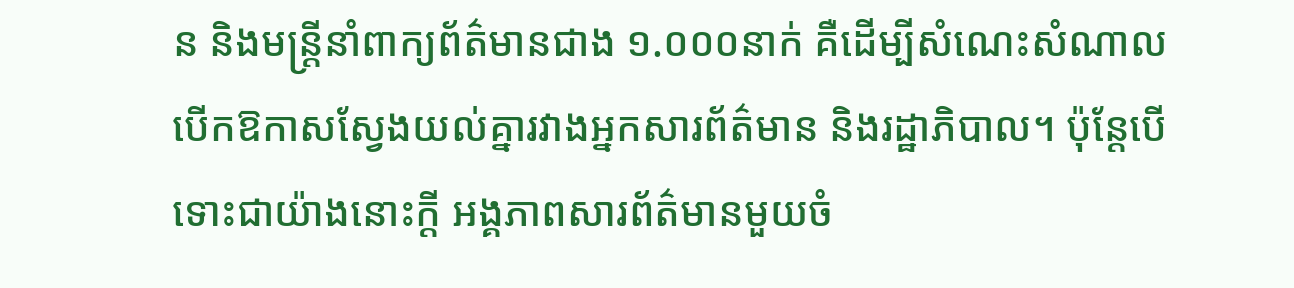ន និងមន្ត្រីនាំពាក្យព័ត៌មានជាង ១.០០០នាក់ គឺដើម្បីសំណេះសំណាលបើកឱកាសស្វែងយល់គ្នារវាងអ្នកសារព័ត៌មាន និងរដ្ឋាភិបាល។ ប៉ុន្តែបើទោះជាយ៉ាងនោះក្តី អង្គភាពសារព័ត៌មានមួយចំ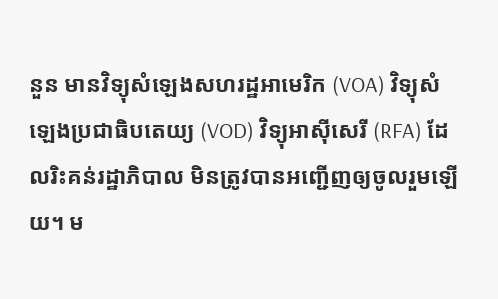នួន មានវិទ្យុសំឡេងសហរដ្ឋអាមេរិក (VOA) វិទ្យុសំឡេងប្រជាធិបតេយ្យ (VOD) វិទ្យុអាស៊ីសេរី (RFA) ដែលរិះគន់រដ្ឋាភិបាល មិនត្រូវបានអញ្ជើញឲ្យចូលរួមឡើយ។ ម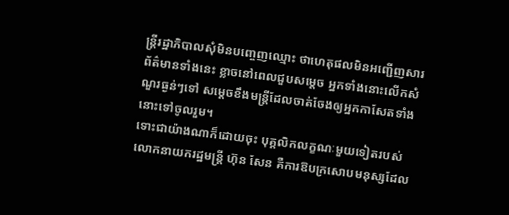ន្ត្រីរដ្ឋាភិបាលសុំមិនបញ្ចេញឈ្មោះ ថាហេតុផលមិនអញ្ជើញសារព័ត៌មានទាំងនេះ ខ្លាចនៅពេលជួបសម្ដេច អ្នកទាំងនោះលើកសំណួរធ្ងន់ៗទៅ សម្ដេចខឹងមន្ត្រីដែលចាត់ចែងឲ្យអ្នកកាសែតទាំងនោះទៅចូលរួម។
ទោះជាយ៉ាងណាក៏ដោយចុះ បុគ្គលិកលក្ខណៈមួយទៀតរបស់លោកនាយករដ្ឋមន្ត្រី ហ៊ុន សែន គឺការឱបក្រសោបមនុស្សដែល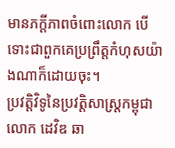មានភក្តីភាពចំពោះលោក បើទោះជាពួកគេប្រព្រឹត្តកំហុសយ៉ាងណាក៏ដោយចុះ។
ប្រវត្តិវិទូនៃប្រវត្តិសាស្ត្រកម្ពុជា លោក ដេវិឌ ឆា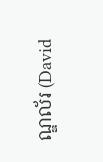ណ្ឌល័រ (David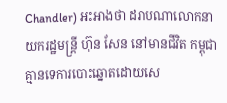Chandler) អះអាងថា ដរាបណាលោកនាយករដ្ឋមន្ត្រី ហ៊ុន សែន នៅមានជីវិត កម្ពុជា គ្មានទេការបោះឆ្នោតដោយសេ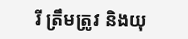រី ត្រឹមត្រូវ និងយុ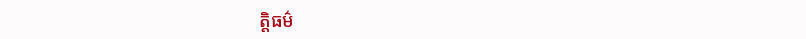ត្តិធម៌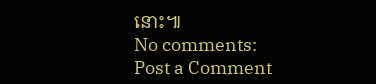នោះ៕
No comments:
Post a Comment